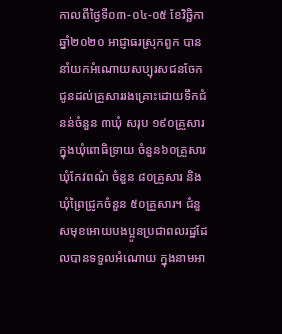កាលពីថ្ងៃទី០៣-០៤-០៥ ខែវិច្ឆិកា ឆ្នាំ២០២០ អាជ្ញាធរស្រុកពួក បាននាំយកអំណោយសប្បុរសជនចែកជូនដល់គ្រួសាររងគ្រោះដោយទឹកជំនន់ចំនួន ៣ឃុំ សរុប ១៩០គ្រួសារ ក្នុងឃុំពោធិទ្រាយ ចំនួន៦០គ្រួសារ ឃុំកែវពណ៌ ចំនួន ៨០គ្រួសារ និងឃុំព្រៃជ្រូកចំនួន ៥០គ្រួសារ។ ជំនួសមុខអោយបងប្អូនប្រជាពលរដ្ឋដែលបានទទួលអំណោយ ក្នុងនាមអា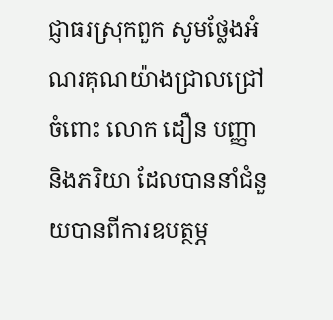ជ្ញាធរស្រុកពួក សូមថ្លែងអំណរគុណយ៉ាងជ្រាលជ្រៅចំពោះ លោក ដឿន បញ្ញា និងភរិយា ដែលបាននាំជំនួយបានពីការឧបត្ថម្ភ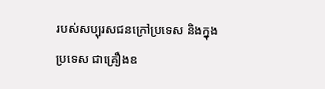របស់សប្បុរសជនក្រៅប្រទេស និងក្នុងប្រទេស ជាគ្រឿងឧ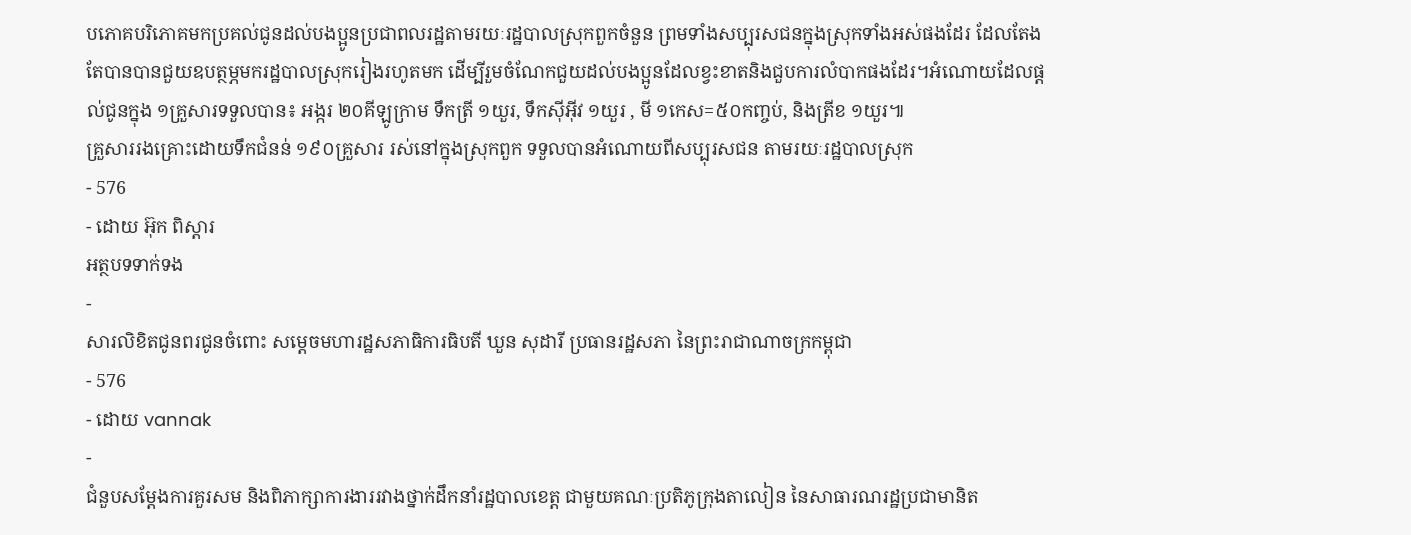បភោគបរិភោគមកប្រគល់ជូនដល់បងប្អូនប្រជាពលរដ្ឋតាមរយៈរដ្ឋបាលស្រុកពួកចំនួន ព្រមទាំងសប្បុរសជនក្នុងស្រុកទាំងអស់ផងដែរ ដែលតែងតែបានបានជួយឧបត្ថម្ភមករដ្ឋបាលស្រុករៀងរហូតមក ដើម្បីរួមចំណែកជួយដល់បងប្អូនដែលខ្វះខាតនិងជួបការលំបាកផងដែរ។អំណោយដែលផ្តល់ជូនក្នុង ១គ្រួសារទទួលបាន៖ អង្ករ ២០គីឡូក្រាម ទឹកត្រី ១យួរ, ទឹកស៊ីអ៊ីវ ១យួរ , មី ១កេស=៥០កញ្ចប់, និងត្រីខ ១យួរ៕
គ្រួសាររងគ្រោះដោយទឹកជំនន់ ១៩០គ្រួសារ រស់នៅក្នុងស្រុកពួក ទទួលបានអំណោយពីសប្បុរសជន តាមរយៈរដ្ឋបាលស្រុក
- 576
- ដោយ អ៊ុក ពិស្តារ
អត្ថបទទាក់ទង
-
សារលិខិតជូនពរជូនចំពោះ សម្តេចមហារដ្ឋសភាធិការធិបតី ឃួន សុដារី ប្រធានរដ្ឋសភា នៃព្រះរាជាណាចក្រកម្ពុជា
- 576
- ដោយ vannak
-
ជំនួបសម្ដែងការគួរសម និងពិភាក្សាការងាររវាងថ្នាក់ដឹកនាំរដ្ឋបាលខេត្ត ជាមួយគណៈប្រតិភូក្រុងតាលៀន នៃសាធារណរដ្ឋប្រជាមានិត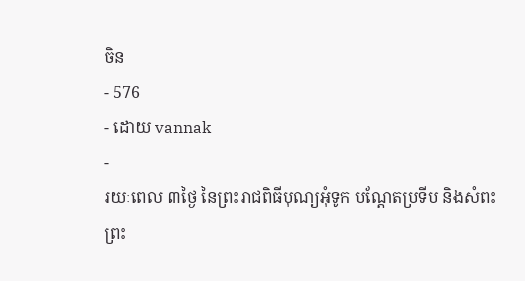ចិន
- 576
- ដោយ vannak
-
រយៈពេល ៣ថ្ងៃ នៃព្រះរាជពិធីបុណ្យអុំទូក បណ្តែតប្រទីប និងសំពះព្រះ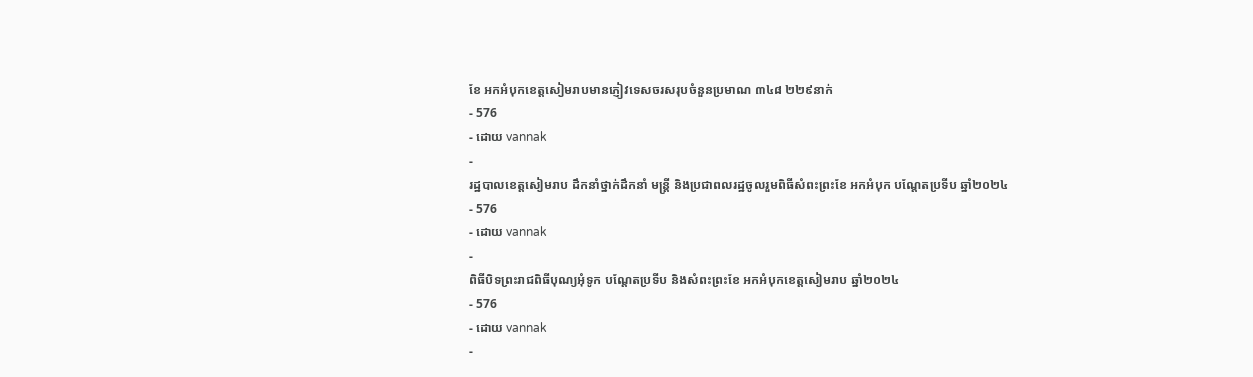ខែ អកអំបុកខេត្តសៀមរាបមានភ្ញៀវទេសចរសរុបចំនួនប្រមាណ ៣៤៨ ២២៩នាក់
- 576
- ដោយ vannak
-
រដ្ឋបាលខេត្តសៀមរាប ដឹកនាំថ្នាក់ដឹកនាំ មន្រ្តី និងប្រជាពលរដ្ឋចូលរួមពិធីសំពះព្រះខែ អកអំបុក បណ្ដែតប្រទីប ឆ្នាំ២០២៤
- 576
- ដោយ vannak
-
ពិធីបិទព្រះរាជពិធីបុណ្យអុំទូក បណ្តែតប្រទីប និងសំពះព្រះខែ អកអំបុកខេត្តសៀមរាប ឆ្នាំ២០២៤
- 576
- ដោយ vannak
-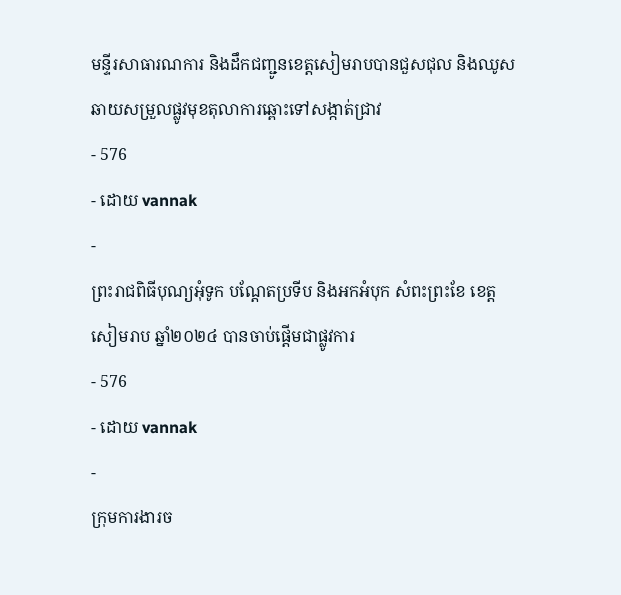មន្ទីរសាធារណការ និងដឹកជញ្ជូនខេត្តសៀមរាបបានជួសជុល និងឈូសឆាយសម្រួលផ្លូវមុខតុលាការឆ្ពោះទៅសង្កាត់ជ្រាវ
- 576
- ដោយ vannak
-
ព្រះរាជពិធីបុណ្យអុំទូក បណ្តែតប្រទីប និងអកអំបុក សំពះព្រះខែ ខេត្តសៀមរាប ឆ្នាំ២០២៤ បានចាប់ផ្ដើមជាផ្លូវការ
- 576
- ដោយ vannak
-
ក្រុមការងារច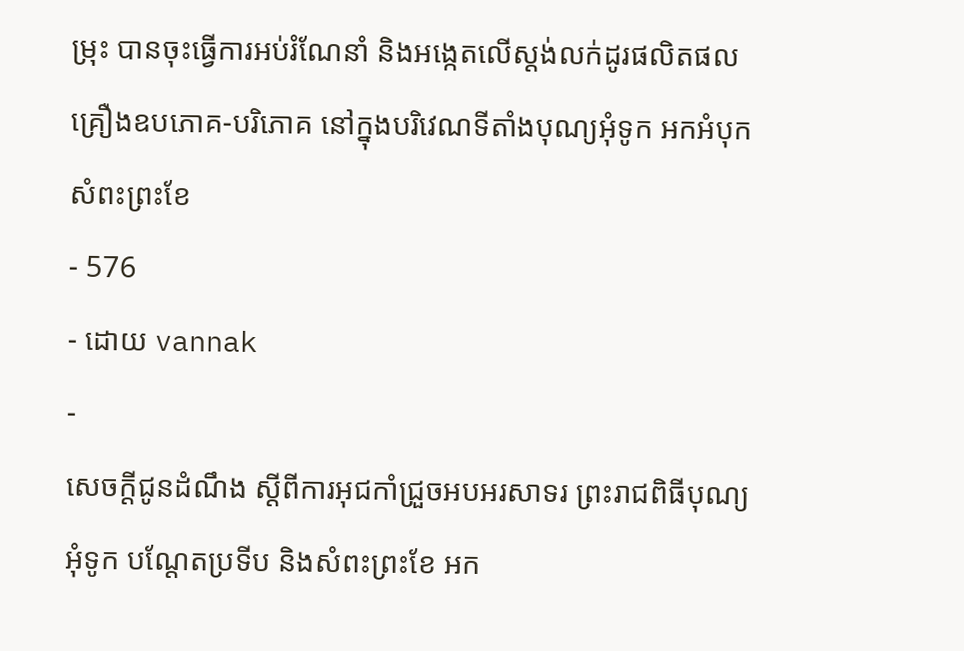ម្រុះ បានចុះធ្វើការអប់រំណែនាំ និងអង្កេតលើស្តង់លក់ដូរផលិតផលគ្រឿងឧបភោគ-បរិភោគ នៅក្នុងបរិវេណទីតាំងបុណ្យអុំទូក អកអំបុក សំពះព្រះខែ
- 576
- ដោយ vannak
-
សេចក្តីជូនដំណឹង ស្តីពីការអុជកាំជ្រួចអបអរសាទរ ព្រះរាជពិធីបុណ្យអុំទូក បណ្តែតប្រទីប និងសំពះព្រះខែ អក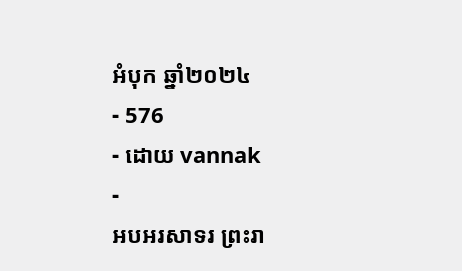អំបុក ឆ្នាំ២០២៤
- 576
- ដោយ vannak
-
អបអរសាទរ ព្រះរា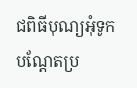ជពិធីបុណ្យអុំទូក បណ្ដែតប្រ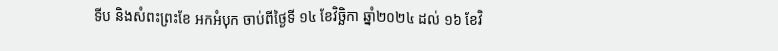ទីប និងសំពះព្រះខែ អកអំបុក ចាប់ពីថ្ងៃទី ១៤ ខែវិច្ឆិកា ឆ្នាំ២០២៤ ដល់ ១៦ ខែវិ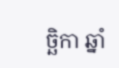ច្ឆិកា ឆ្នាំ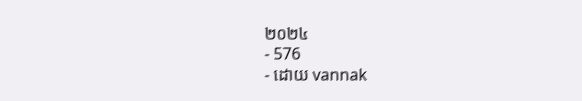២០២៤
- 576
- ដោយ vannak